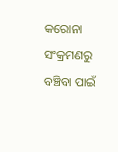କରୋନା ସଂକ୍ରମଣରୁ ବଞ୍ଚିବା ପାଇଁ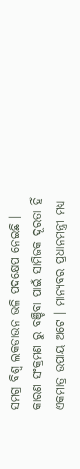ସମଗ୍ର ବିଶ୍ଵ ଲକଡାଉନ ଭଳି ପଦକ୍ଷେପ ନେଇଛି । କାରଣ ସଂକ୍ରମଣ ରୁ ବଞ୍ଚିବା ପାଇଁ ସାମିଜକ ଦୂରତା ହିଁ ଏକମାତ୍ର ଉପାୟ ଅଟେ । ମାନ୍ୟବର ପ୍ରଧାନମନ୍ତ୍ରୀ ମଧ୍ୟ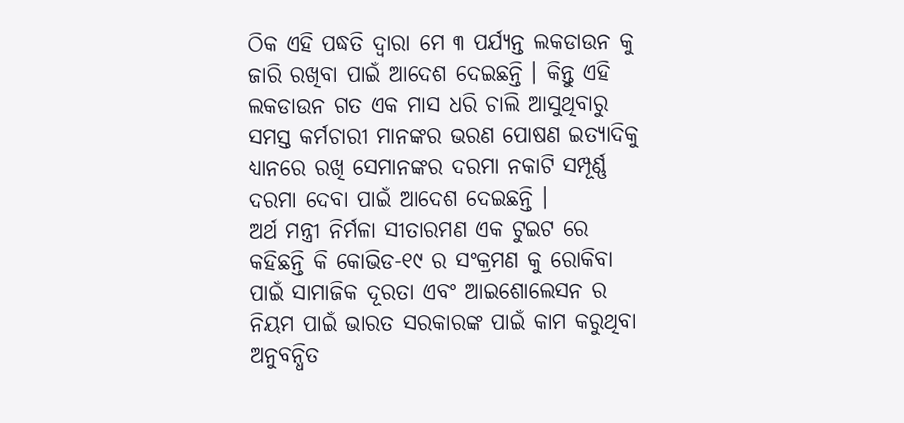ଠିକ ଏହି ପଦ୍ଧତି ଦ୍ଵାରା ମେ ୩ ପର୍ଯ୍ୟନ୍ତ ଲକଡାଉନ କୁ ଜାରି ରଖିବା ପାଇଁ ଆଦେଶ ଦେଇଛନ୍ତି । କିନ୍ତୁ ଏହି ଲକଡାଉନ ଗତ ଏକ ମାସ ଧରି ଚାଲି ଆସୁଥିବାରୁ ସମସ୍ତ କର୍ମଚାରୀ ମାନଙ୍କର ଭରଣ ପୋଷଣ ଇତ୍ୟାଦିକୁ ଧ୍ୟାନରେ ରଖି ସେମାନଙ୍କର ଦରମା ନକାଟି ସମ୍ପୂର୍ଣ୍ଣ ଦରମା ଦେବା ପାଇଁ ଆଦେଶ ଦେଇଛନ୍ତି ।
ଅର୍ଥ ମନ୍ତ୍ରୀ ନିର୍ମଳା ସୀତାରମଣ ଏକ ଟୁଇଟ ରେ କହିଛନ୍ତି କି କୋଭିଡ-୧୯ ର ସଂକ୍ରମଣ କୁ ରୋକିବା ପାଇଁ ସାମାଜିକ ଦୂରତା ଏବଂ ଆଇଶୋଲେସନ ର ନିୟମ ପାଇଁ ଭାରତ ସରକାରଙ୍କ ପାଇଁ କାମ କରୁଥିବା ଅନୁବନ୍ଧିତ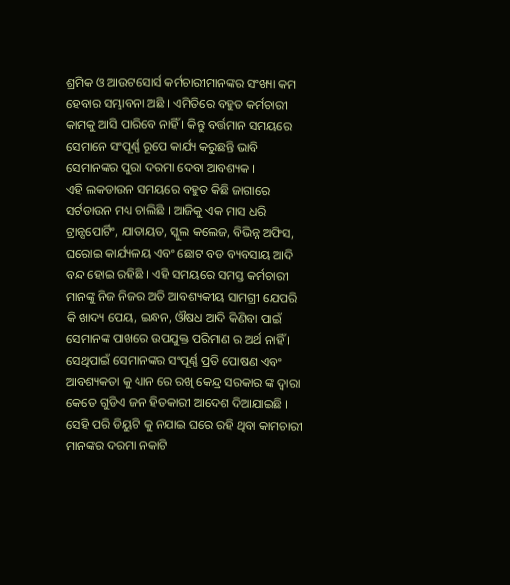ଶ୍ରମିକ ଓ ଆଉଟସୋର୍ସ କର୍ମଚାରୀମାନଙ୍କର ସଂଖ୍ୟା କମ ହେବାର ସମ୍ଭାବନା ଅଛି । ଏମିତିରେ ବହୁତ କର୍ମଚାରୀ କାମକୁ ଆସି ପାରିବେ ନାହିଁ । କିନ୍ତୁ ବର୍ତ୍ତମାନ ସମୟରେ ସେମାନେ ସଂପୂର୍ଣ୍ଣ ରୂପେ କାର୍ଯ୍ୟ କରୁଛନ୍ତି ଭାବି ସେମାନଙ୍କର ପୁରା ଦରମା ଦେବା ଆବଶ୍ୟକ ।
ଏହି ଲକଡାଉନ ସମୟରେ ବହୁତ କିଛି ଜାଗାରେ ସର୍ଟଡାଉନ ମଧ୍ୟ ଚାଲିଛି । ଆଜିକୁ ଏକ ମାସ ଧରି ଟ୍ରାନ୍ସପୋର୍ଟିଂ, ଯାତାୟତ, ସ୍କୁଲ କଲେଜ, ବିଭିନ୍ନ ଅଫିସ, ଘରୋଇ କାର୍ଯ୍ୟଳୟ ଏବଂ ଛୋଟ ବଡ ବ୍ୟବସାୟ ଆଦି ବନ୍ଦ ହୋଇ ରହିଛି । ଏହି ସମୟରେ ସମସ୍ତ କର୍ମଚାରୀ ମାନଙ୍କୁ ନିଜ ନିଜର ଅତି ଆବଶ୍ୟକୀୟ ସାମଗ୍ରୀ ଯେପରି କି ଖାଦ୍ୟ ପେୟ, ଇନ୍ଧନ, ଔଷଧ ଆଦି କିଣିବା ପାଇଁ ସେମାନଙ୍କ ପାଖରେ ଉପଯୁକ୍ତ ପରିମାଣ ର ଅର୍ଥ ନାହିଁ ।
ସେଥିପାଇଁ ସେମାନଙ୍କର ସଂପୂର୍ଣ୍ଣ ପ୍ରତି ପୋଷଣ ଏବଂ ଆବଶ୍ୟକତା କୁ ଧ୍ୟାନ ରେ ରଖି କେନ୍ଦ୍ର ସରକାର ଙ୍କ ଦ୍ଵାରା କେତେ ଗୁଡିଏ ଜନ ହିତକାରୀ ଆଦେଶ ଦିଆଯାଇଛି । ସେହି ପରି ଡିୟୁଟି କୁ ନଯାଇ ଘରେ ରହି ଥିବା କାମଚାରୀ ମାନଙ୍କର ଦରମା ନକାଟି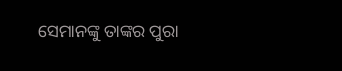ସେମାନଙ୍କୁ ତାଙ୍କର ପୁରା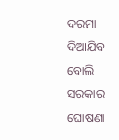ଦରମା ଦିଆଯିବ ବୋଲି ସରକାର ଘୋଷଣା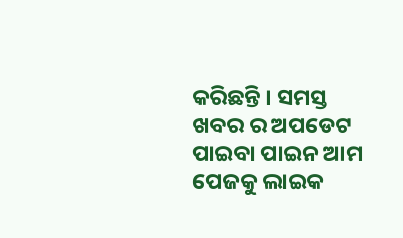କରିଛନ୍ତି । ସମସ୍ତ ଖବର ର ଅପଡେଟ ପାଇବା ପାଇନ ଆମ ପେଜକୁ ଲାଇକ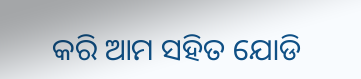କରି ଆମ ସହିତ ଯୋଡି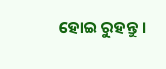ହୋଇ ରୁହନ୍ତୁ ।